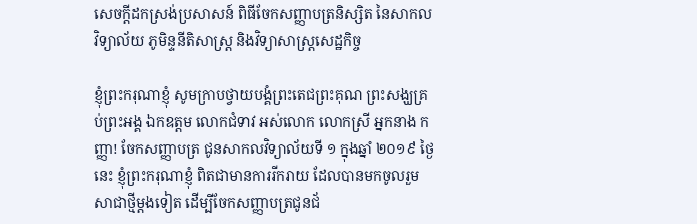សេចក្តីដកស្រង់ប្រសាសន៍ ពិធីចែកសញ្ញាបត្រនិស្សិត នៃសាកលវិទ្យាល័យ ភូមិន្ទនីតិសាស្ត្រ និងវិទ្យាសាស្ត្រសេដ្ឋកិច្ច

ខ្ញុំព្រះករុណាខ្ញុំ សូមក្រាបថ្វាយបង្គំព្រះតេជព្រះគុណ ព្រះសង្ឃគ្រប់ព្រះអង្គ ឯកឧត្តម លោកជំទាវ អស់លោក លោកស្រី អ្នកនាង កញ្ញា! ចែកសញ្ញាបត្រ ជូនសាកលវិទ្យាល័យទី ១ ក្នុងឆ្នាំ ២០១៩ ថ្ងៃនេះ ខ្ញុំព្រះករុណាខ្ញុំ ពិតជាមានការរីករាយ ដែលបានមកចូលរួមសាជាថ្មីម្តងទៀត ដើម្បីចែកសញ្ញាបត្រជូនជ័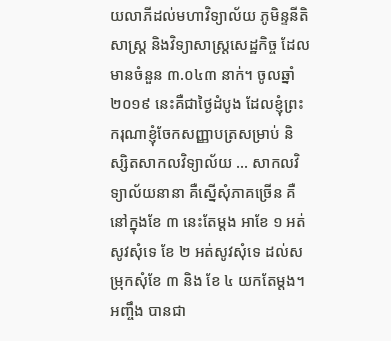យលាភីដល់មហាវិទ្យាល័យ ភូមិន្ទនីតិសាស្រ្ត និងវិទ្យាសាស្រ្តសេដ្ឋកិច្ច ដែលមានចំនួន ៣.០៤៣ នាក់។ ចូលឆ្នាំ ២០១៩ នេះគឺជាថ្ងៃដំបូង ដែលខ្ញុំព្រះករុណាខ្ញុំចែកសញ្ញាបត្រសម្រាប់ និស្សិតសាកលវិទ្យាល័យ … សាកលវិទ្យាល័យនានា គឺស្នើសុំភាគច្រើន គឺនៅក្នុងខែ ៣ នេះតែម្តង អាខែ ១ អត់សូវសុំទេ ខែ ២ អត់សូវសុំទេ ដល់សម្រុកសុំខែ ៣ និង ខែ ៤ យកតែម្តង។ អញ្ចឹង បានជា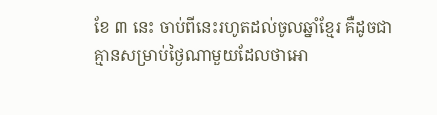ខែ ៣ នេះ ចាប់ពីនេះរហូតដល់ចូលឆ្នាំខ្មែរ គឺដូចជាគ្មានសម្រាប់ថ្ងៃណាមួយដែលថាអោ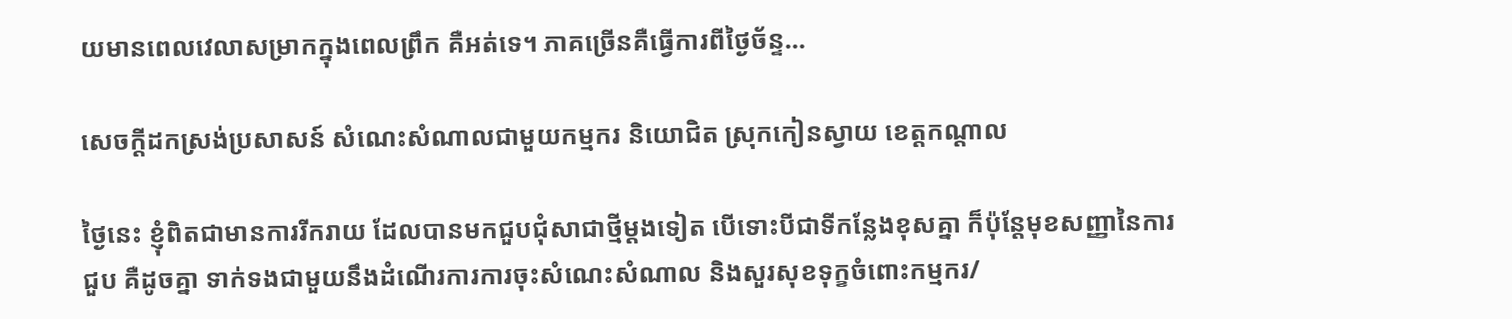យមានពេលវេលាសម្រាកក្នុងពេលព្រឹក គឺអត់ទេ។ ភាគច្រើនគឺធ្វើការពីថ្ងៃច័ន្ទ…

សេចក្តីដកស្រង់ប្រសាសន៍ សំណេះសំណាលជាមួយកម្មករ និយោជិត ស្រុកកៀនស្វាយ ខេត្តកណ្តាល

ថ្ងៃនេះ ខ្ញុំពិតជាមានការរីករាយ ដែលបានមកជួបជុំសាជាថ្មីម្ដងទៀត បើទោះបីជាទីកន្លែងខុសគ្នា ក៏ប៉ុន្តែមុខសញ្ញានៃការជួប គឺដូចគ្នា ទាក់ទងជាមួយនឹងដំណើរការការចុះសំណេះសំណាល និងសួរសុខទុក្ខចំពោះកម្មករ/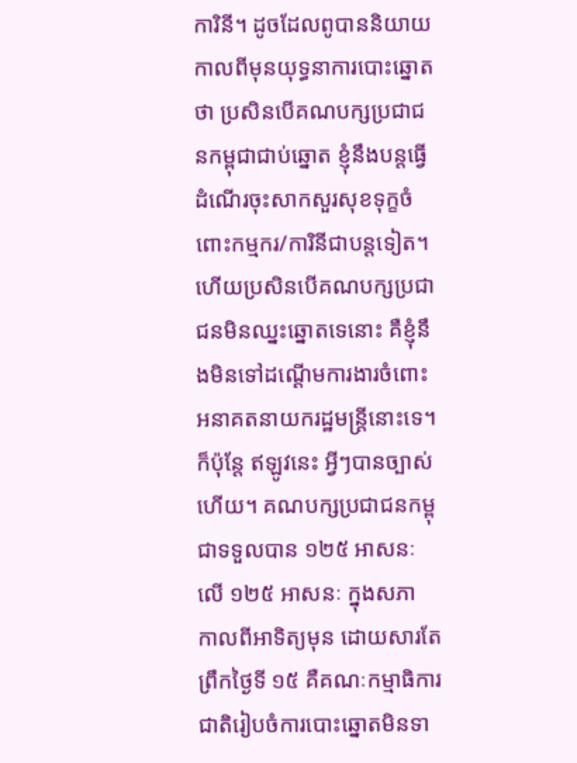ការិនី។ ដូចដែលពូបាននិយាយកាលពីមុនយុទ្ធនាការបោះឆ្នោតថា ប្រសិនបើគណបក្សប្រជាជនកម្ពុជាជាប់ឆ្នោត ខ្ញុំនឹងបន្តធ្វើដំណើរចុះសាកសួរសុខទុក្ខចំពោះកម្មករ/ការិនីជាបន្តទៀត។ ហើយប្រសិនបើគណបក្សប្រជាជនមិនឈ្នះឆ្នោតទេនោះ គឺខ្ញុំនឹងមិនទៅដណ្ដើមការងារចំពោះអនាគតនាយករដ្ឋមន្រ្តីនោះទេ។ ក៏ប៉ុន្តែ ឥឡូវនេះ អ្វីៗបានច្បាស់ហើយ។ គណបក្សប្រជាជនកម្ពុជាទទួលបាន ១២៥ អាសនៈ លើ ១២៥ អាសនៈ ក្នុងសភា កាលពីអាទិត្យមុន ដោយសារតែព្រឹកថ្ងៃទី ១៥ គឺគណៈកម្មាធិការជាតិរៀបចំការបោះឆ្នោតមិនទា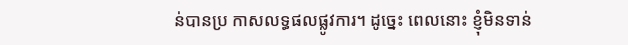ន់បានប្រ កាសលទ្ធផលផ្លូវការ។ ដូច្នេះ ពេលនោះ ខ្ញុំមិនទាន់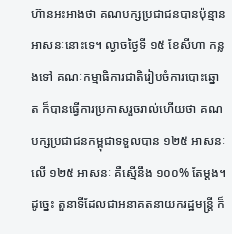ហ៊ានអះអាងថា គណបក្សប្រជាជនបានប៉ុន្មានអាសនៈនោះទេ។ ល្ងាចថ្ងៃទី ១៥ ខែសីហា កន្លងទៅ គណៈកម្មាធិការជាតិរៀបចំការបោះឆ្នោត ក៏បានធ្វើការប្រកាសរួចរាល់ហើយថា គណបក្សប្រជាជនកម្ពុជាទទួលបាន ១២៥ អាសនៈ លើ ១២៥ អាសនៈ គឺស្មើនឹង ១០០% តែម្ដង។ ដូច្នេះ តួនាទីដែលជាអនាគតនាយករដ្ឋមន្រ្តី ក៏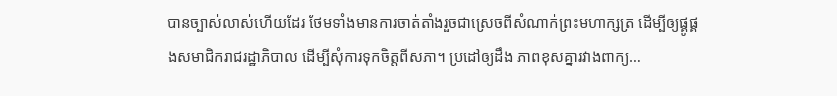បានច្បាស់លាស់ហើយដែរ ថែមទាំងមានការចាត់តាំងរួចជាស្រេចពីសំណាក់ព្រះមហាក្សត្រ ដើម្បីឲ្យផ្គូផ្គងសមាជិករាជរដ្ឋាភិបាល ដើម្បីសុំការទុកចិត្តពីសភា។ ប្រដៅឲ្យដឹង ភាពខុសគ្នារវាងពាក្យ…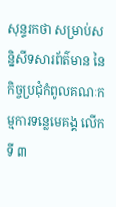សុន្ទរកថា សម្រាប់សន្និសីទសារព័ត៌មាន នៃកិច្ចប្រជុំកំពូលគណៈកម្មការទន្លេមេគង្គ លើកទី ៣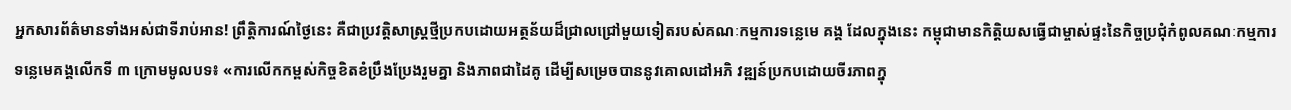អ្នកសារព័ត៌មានទាំងអស់ជាទីរាប់អាន! ព្រឹត្តិការណ៍ថ្ងៃនេះ គឺជាប្រវត្តិសាស្ត្រថ្មីប្រកបដោយអត្ថន័យដ៏ជ្រាលជ្រៅមួយទៀតរបស់គណៈកម្មការទន្លេមេ គង្គ ដែលក្នុងនេះ កម្ពុជាមានកិត្តិយសធ្វើជាម្ចាស់ផ្ទះនៃកិច្ចប្រជុំកំពូលគណៈកម្មការទន្លេមេគង្គលើកទី ៣ ក្រោមមូលបទ៖ «ការលើកកម្ពស់កិច្ចខិតខំប្រឹងប្រែងរួមគ្នា និងភាពជាដៃគូ ដើម្បីសម្រេចបាននូវគោលដៅអភិ វឌ្ឍន៍ប្រកបដោយចីរភាពក្នុ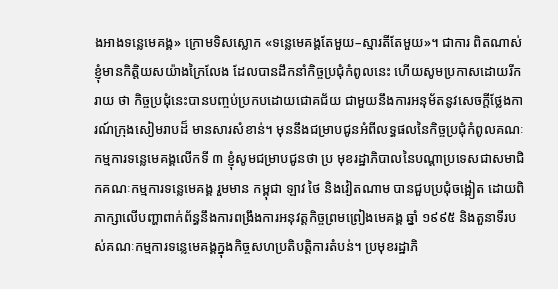ងអាងទន្លេមេគង្គ» ក្រោមទិសស្លោក «ទន្លេមេគង្គតែមួយ–ស្មារតីតែមួយ»។ ជាការ ពិតណាស់ ខ្ញុំមានកិត្តិយសយ៉ាងក្រៃលែង ដែលបានដឹកនាំកិច្ចប្រជុំកំពូលនេះ ហើយសូមប្រកាសដោយរីករាយ ថា កិច្ចប្រជុំនេះបានបញ្ចប់ប្រកបដោយជោគជ័យ ជាមួយនឹងការអនុម័តនូវសេចក្តីថ្លែងការណ៍ក្រុងសៀមរាបដ៏ មានសារសំខាន់។ មុននឹងជម្រាបជូនអំពីលទ្ធផលនៃកិច្ចប្រជុំកំពូលគណៈកម្មការទន្លេមេគង្គលើកទី ៣ ខ្ញុំសូមជម្រាបជូនថា ប្រ មុខរដ្ឋាភិបាលនៃបណ្តាប្រទេសជាសមាជិកគណៈកម្មការទន្លេមេគង្គ រួមមាន កម្ពុជា ឡាវ ថៃ និងវៀតណាម បានជួបប្រជុំចង្អៀត ដោយពិភាក្សាលើបញ្ហាពាក់ព័ន្ធនឹងការពង្រឹងការអនុវត្តកិច្ចព្រមព្រៀងមេគង្គ ឆ្នាំ ១៩៩៥ និងតួនាទីរបស់គណៈកម្មការទន្លេមេគង្គក្នុងកិច្ចសហប្រតិបត្តិការតំបន់។ ប្រមុខរដ្ឋាភិ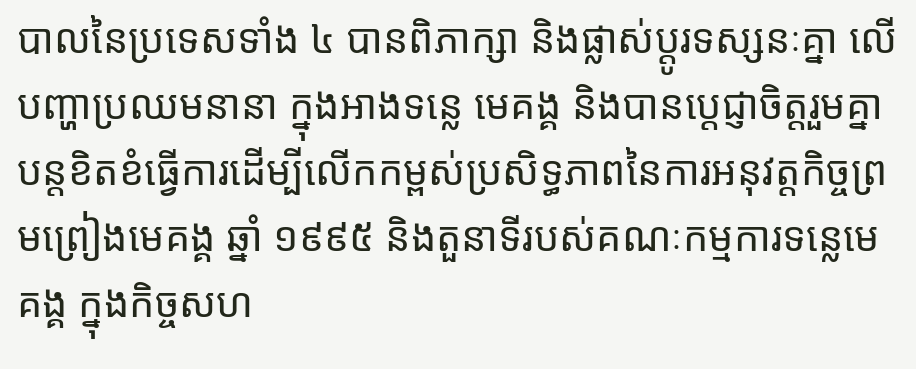បាលនៃប្រទេសទាំង ៤ បានពិភាក្សា និងផ្លាស់ប្តូរទស្សនៈគ្នា លើបញ្ហាប្រឈមនានា ក្នុងអាងទន្លេ មេគង្គ និងបានប្តេជ្ញាចិត្តរួមគ្នា បន្តខិតខំធ្វើការដើម្បីលើកកម្ពស់ប្រសិទ្ធភាពនៃការអនុវត្តកិច្ចព្រមព្រៀងមេគង្គ ឆ្នាំ ១៩៩៥ និងតួនាទីរបស់គណៈកម្មការទន្លេមេគង្គ ក្នុងកិច្ចសហ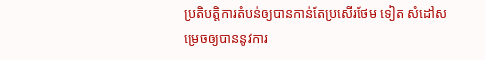ប្រតិបត្តិការតំបន់ឲ្យបានកាន់តែប្រសើរថែម ទៀត សំដៅសម្រេចឲ្យបាននូវការ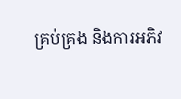គ្រប់គ្រង និងការអភិវ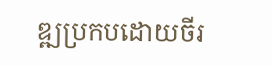ឌ្ឍប្រកបដោយចីរ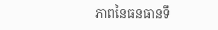ភាពនៃធនធានទឹ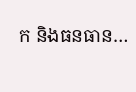ក និងធនធាន…